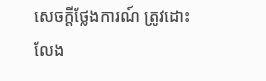សេចក្ដីថ្លែងការណ៍ ត្រូវដោះលែង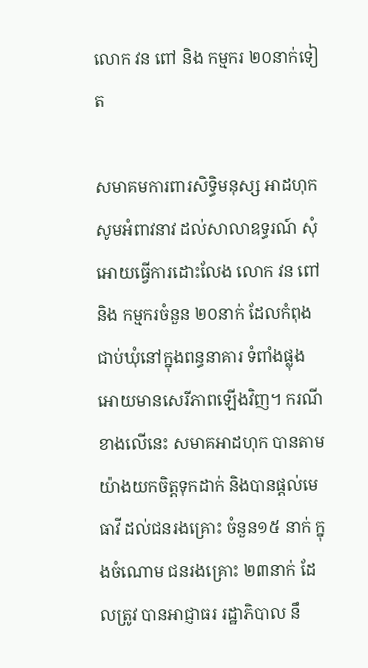លោក វន ពៅ និង កម្មករ ២០នាក់ទៀត

សមាគមការពារសិទ្ធិមនុស្ស អាដហុក សូមអំពាវនាវ ដល់សាលាឧទ្ធរណ៍ សុំអោយធ្វើការដោះលែង លោក វន ពៅ និង កម្មករចំនួន ២០នាក់ ដែលកំពុងជាប់ឃុំនៅក្នុងពន្ធនាគារ ទំពាំងផ្លុង អោយមានសេរីភាពឡើងវិញ។ ករណីខាងលើនេះ សមាគអាដហុក បានតាមយ៉ាងយកចិត្តទុកដាក់ និងបានផ្ដល់មេធាវី ដល់ជនរងគ្រោះ ចំនួន១៥ នាក់ ក្នុងចំណោម ជនរងគ្រោះ ២៣នាក់ ដែលត្រូវ បានអាជ្ញាធរ រដ្ឋាភិបាល នឹ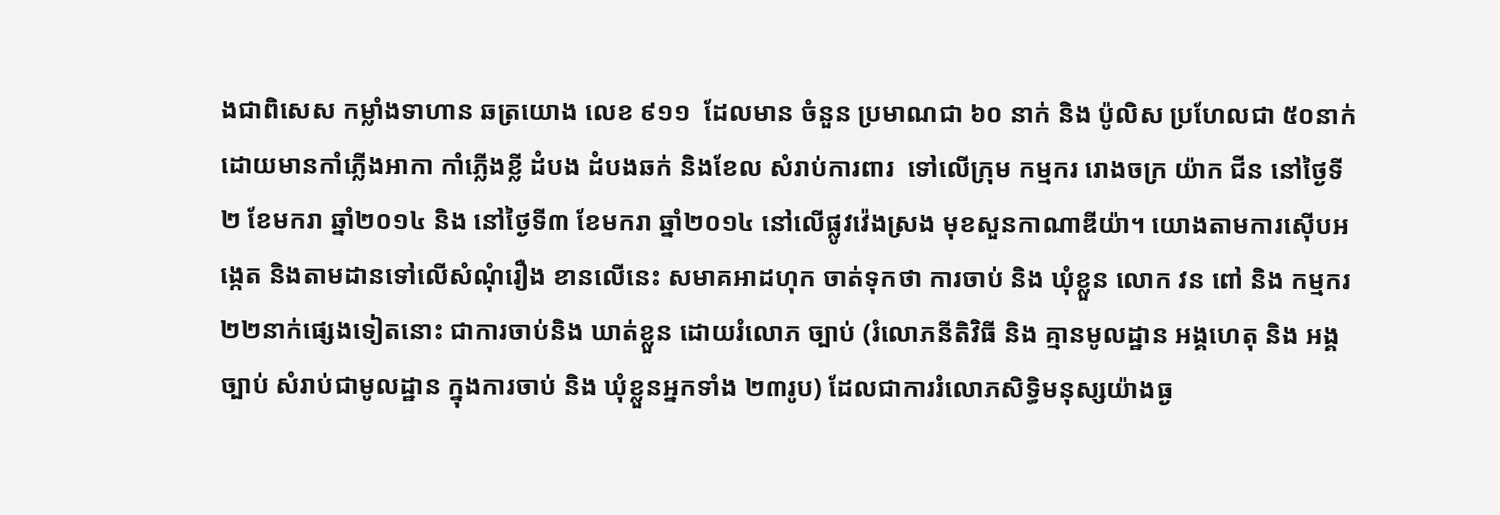ងជាពិសេស កម្លាំងទាហាន ឆត្រយោង លេខ ៩១១  ដែលមាន ចំនួន ប្រមាណជា ៦០ នាក់ និង ប៉ូលិស ប្រហែលជា ៥០នាក់ ដោយមានកាំភ្លើងអាកា កាំភ្លើងខ្លី ដំបង ដំបងឆក់ និងខែល សំរាប់ការពារ  ទៅលើក្រុម កម្មករ រោងចក្រ យ៉ាក ជីន នៅថ្ងៃទី២ ខែមករា ឆ្នាំ២០១៤ និង នៅថ្ងៃទី៣ ខែមករា ឆ្នាំ២០១៤ នៅលើផ្លូវវ៉េងស្រង មុខសួនកាណាឌីយ៉ា។ យោងតាមការស៊ើបអង្កេត និងតាមដានទៅលើសំណុំរឿង ខានលើនេះ សមាគអាដហុក ចាត់ទុកថា ការចាប់ និង ឃុំខ្លួន លោក វន ពៅ និង កម្មករ ២២នាក់ផ្សេងទៀតនោះ ជាការចាប់និង ឃាត់ខ្លួន ដោយរំលោភ ច្បាប់ (រំលោភនីតិវិធី និង គ្មានមូលដ្ឋាន អង្គហេតុ និង អង្គច្បាប់ សំរាប់ជាមូលដ្ឋាន ក្នុងការចាប់ និង ឃុំខ្លួនអ្នកទាំង ២៣រូប) ដែលជាការរំលោភសិទ្ធិមនុស្សយ៉ាងធ្ង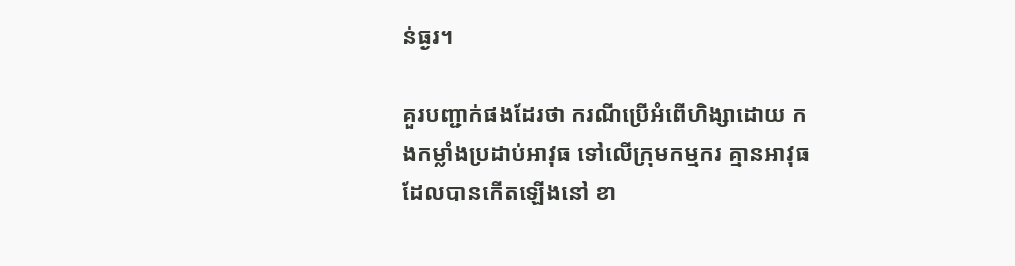ន់ធ្ងរ។

គួរបញ្ជាក់ផងដែរថា ករណីប្រើអំពើហិង្សាដោយ កងកម្លាំងប្រដាប់អាវុធ ទៅលើក្រុមកម្មករ គ្មានអាវុធ ដែលបានកើតឡើងនៅ ខា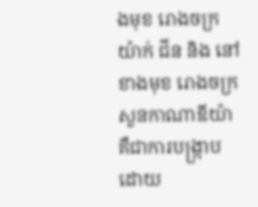ងមុខ រោងចក្រ យ៉ាក់ ជីន និង នៅខាងមុខ រោងចក្រ សួនកាណាឌីយ៉ា គឺជាការបង្ក្រាប ដោយ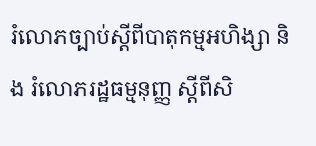រំលោភច្បាប់ស្ដីពីបាតុកម្មអហិង្សា និង រំលោភរដ្ឋធម្មនុញ្ញ ស្ដីពីសិ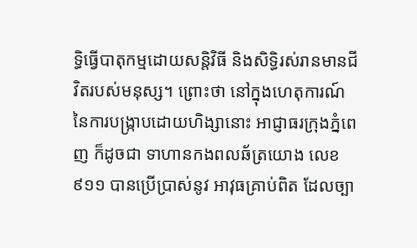ទ្ធិធ្វើបាតុកម្មដោយសន្តិវិធី និងសិទ្ធិរស់រានមានជីវិតរបស់មនុស្ស។ ព្រោះថា នៅក្នុងហេតុការណ៍ នៃការបង្ក្រាបដោយហិង្សានោះ អាជ្ញាធរក្រុងភ្នំពេញ ក៏ដូចជា ទាហានកងពលឆ័ត្រយោង លេខ៩១១ បានប្រើប្រាស់នូវ អាវុធគ្រាប់ពិត ដែលច្បា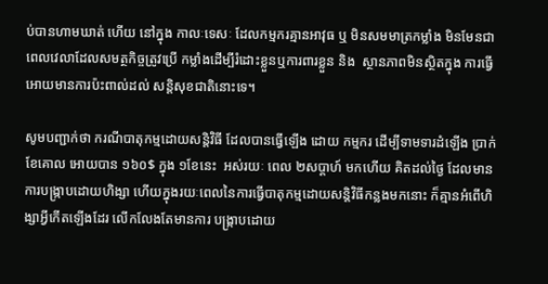ប់បានហាមឃាត់ ហើយ នៅក្នុង កាលៈទេសៈ ដែលកម្មករគ្មានអាវុធ ឬ មិនសមមាត្រកម្លាំង មិនមែនជាពេលវេលាដែលសមត្ថកិច្ចត្រូវប្រើ កម្លាំងដើម្បីរំដោះខ្លួនឬការពារខ្លួន និង  ស្ថានភាពមិនស្ថិតក្នុង ការធ្វើអោយមានការប៉ះពាល់ដល់ សន្តិសុខជាតិនោះទេ។

សូមបញ្ជាក់ថា ករណីបាតុកម្មដោយសន្តិវិធី ដែលបានធ្វើឡើង ដោយ កម្មករ ដើម្បីទាមទារដំឡើង ប្រាក់ខែគោល អោយបាន ១៦០$ ក្នុង ១ខែនេះ  អស់រយៈ ពេល ២សប្តាហ៍ មកហើយ គិតដល់ថ្ងៃ ដែលមានការបង្រ្កាបដោយហិង្សា ហើយក្នុងរយៈពេលនៃការធ្វើបាតុកម្មដោយសន្តិវិធីកន្លងមកនោះ ក៏គ្មានអំពើហិង្សាអ្វីកើតឡើងដែរ លើកលែងតែមានការ បង្ក្រាបដោយ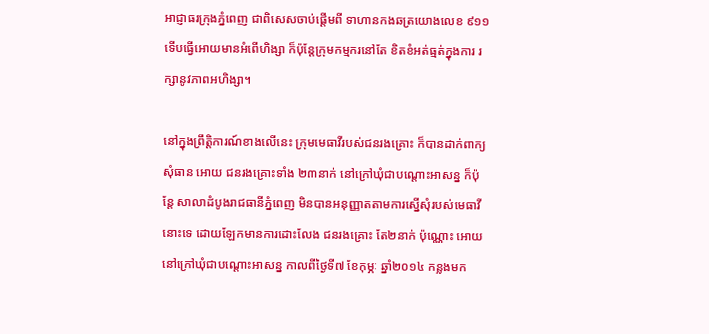អាជ្ញាធរក្រុងភ្នំពេញ ជាពិសេសចាប់ផ្ដើមពី ទាហានកងឆត្រយោងលេខ ៩១១ ទើបធ្វើអោយមានអំពើហិង្សា ក៏ប៉ុន្តែក្រុមកម្មករនៅតែ ខិតខំអត់ធ្មត់ក្នុងការ រក្សានូវភាពអហិង្សា។

នៅក្នុងព្រឹត្តិការណ៍ខាងលើនេះ ក្រុមមេធាវីរបស់ជនរងគ្រោះ ក៏បានដាក់ពាក្យសុំធាន អោយ ជនរងគ្រោះទាំង ២៣នាក់ នៅក្រៅឃុំជាបណ្ដោះអាសន្ន ក៏ប៉ុន្តែ សាលាដំបូងរាជធានីភ្នំពេញ មិនបានអនុញ្ញាតតាមការស្នើសុំរបស់មេធាវីនោះទេ ដោយឡែកមានការដោះលែង ជនរងគ្រោះ តែ២នាក់ ប៉ុណ្ណោះ អោយនៅក្រៅឃុំជាបណ្ដោះអាសន្ន កាលពីថ្ងៃទី៧ ខែកុម្ភៈ ឆ្នាំ២០១៤ កន្លងមក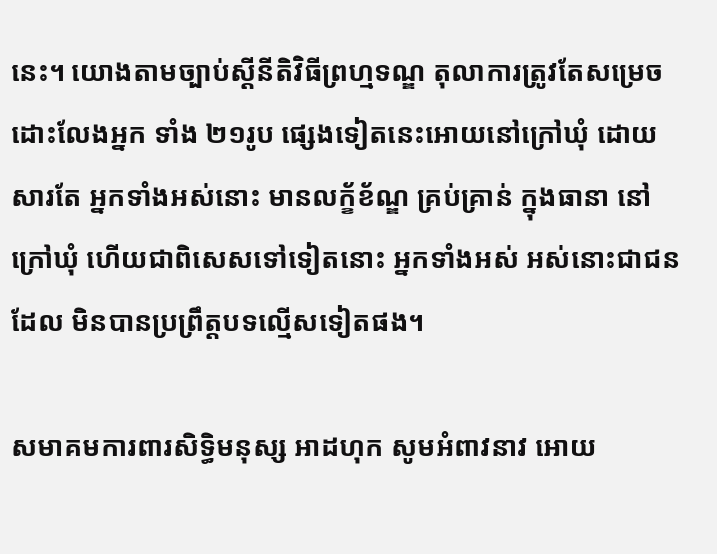នេះ។ យោងតាមច្បាប់ស្ដីនីតិវិធីព្រហ្មទណ្ឌ តុលាការត្រូវតែសម្រេច ដោះលែងអ្នក ទាំង ២១រូប ផ្សេងទៀតនេះអោយនៅក្រៅឃុំ ដោយសារតែ អ្នកទាំងអស់នោះ មានលក្ខ័ខ័ណ្ឌ គ្រប់គ្រាន់ ក្នុងធានា នៅក្រៅឃុំ ហើយជាពិសេសទៅទៀតនោះ អ្នកទាំងអស់ អស់នោះជាជនដែល មិនបានប្រព្រឹត្តបទល្មើសទៀតផង។

សមាគមការពារសិទ្ធិមនុស្ស អាដហុក សូមអំពាវនាវ អោយ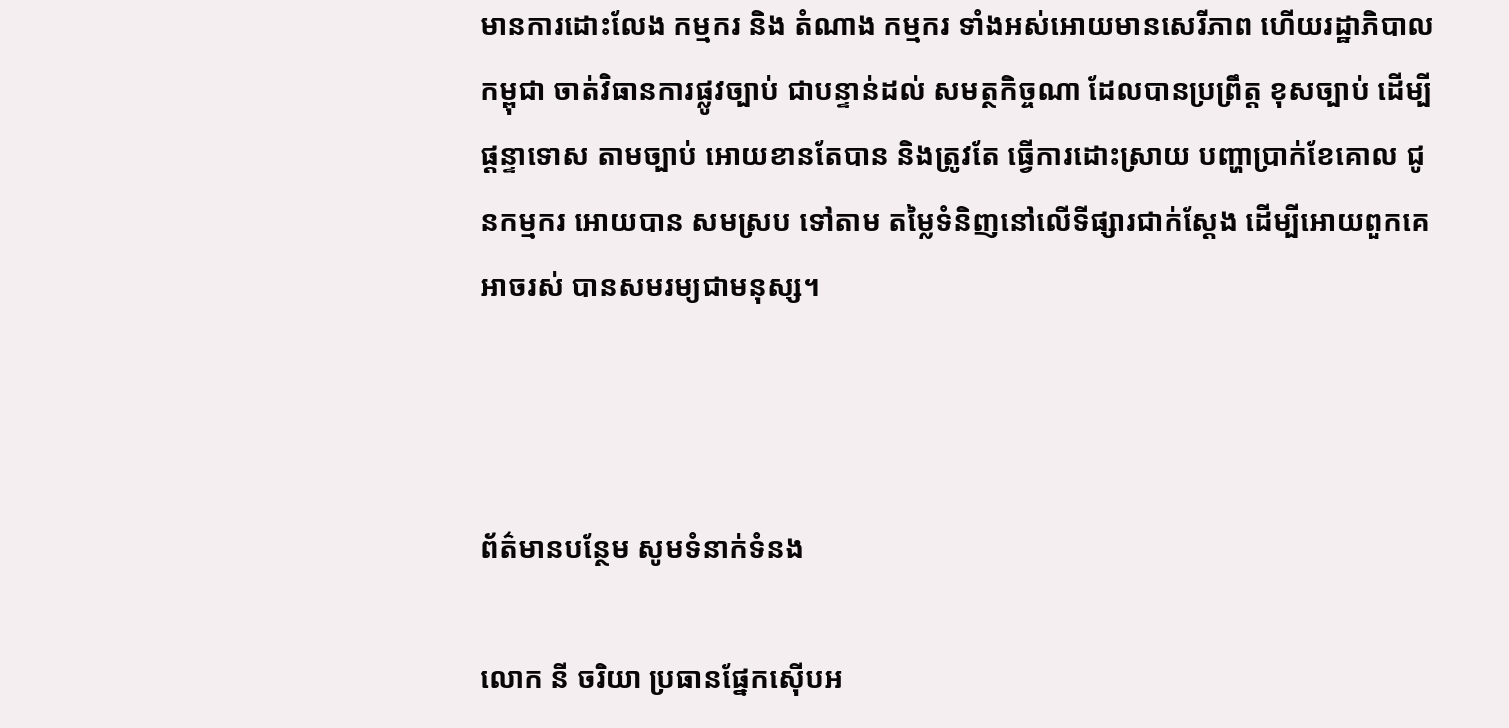មានការដោះលែង កម្មករ និង តំណាង កម្មករ ទាំងអស់អោយមានសេរីភាព ហើយរដ្ឋាភិបាលកម្ពុជា ចាត់វិធានការផ្លូវច្បាប់ ជាបន្ទាន់ដល់ សមត្ថកិច្ចណា ដែលបានប្រព្រឹត្ត ខុសច្បាប់ ដើម្បីផ្ដន្ទាទោស តាមច្បាប់ អោយខានតែបាន និងត្រូវតែ ធ្វើការដោះស្រាយ បញ្ហាប្រាក់ខែគោល ជូនកម្មករ អោយបាន សមស្រប ទៅតាម តម្លៃទំនិញនៅលើទីផ្សារជាក់ស្ដែង ដើម្បីអោយពួកគេអាចរស់ បានសមរម្យជាមនុស្ស។



ព័ត៌មានបន្ថែម សូមទំនាក់ទំនង

លោក នី ចរិយា ប្រធានផ្នែកស៊ើបអ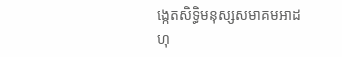ង្កេតសិទ្ធិមនុស្សសមាគមអាដហុ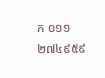ក ០១១ ២៧៤៩៥៩